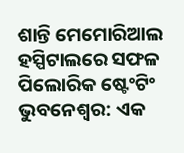ଶାନ୍ତି ମେମୋରିଆଲ ହସ୍ପିଟାଲରେ ସଫଳ ପିଲୋରିକ ଷ୍ଟେଂଟିଂ
ଭୁବନେଶ୍ୱର: ଏକ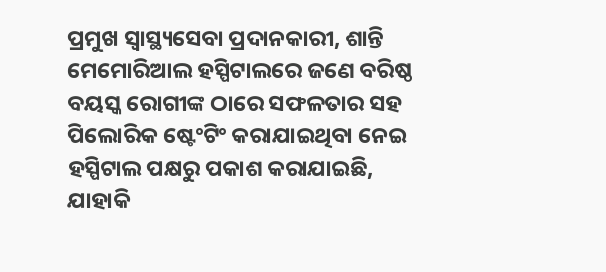ପ୍ରମୁଖ ସ୍ୱାସ୍ଥ୍ୟସେବା ପ୍ରଦାନକାରୀ, ଶାନ୍ତି ମେମୋରିଆଲ ହସ୍ପିଟାଲରେ ଜଣେ ବରିଷ୍ଠ ବୟସ୍କ ରୋଗୀଙ୍କ ଠାରେ ସଫଳତାର ସହ ପିଲୋରିକ ଷ୍ଟେଂଟିଂ କରାଯାଇଥିବା ନେଇ ହସ୍ପିଟାଲ ପକ୍ଷରୁ ପକାଶ କରାଯାଇଛି, ଯାହାକି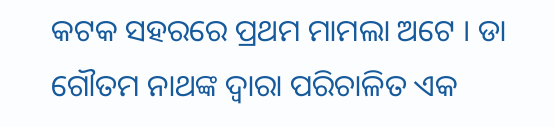କଟକ ସହରରେ ପ୍ରଥମ ମାମଲା ଅଟେ । ଡା ଗୌତମ ନାଥଙ୍କ ଦ୍ୱାରା ପରିଚାଳିତ ଏକ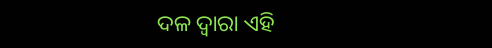ଦଳ ଦ୍ୱାରା ଏହି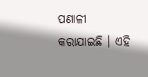ପଣାଳୀ କରାଯାଇଛି । ଏହି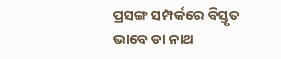ପ୍ରସଙ୍ଗ ସମ୍ପର୍କରେ ବିସ୍ତୃତ ଭାବେ ଡା ନାଥ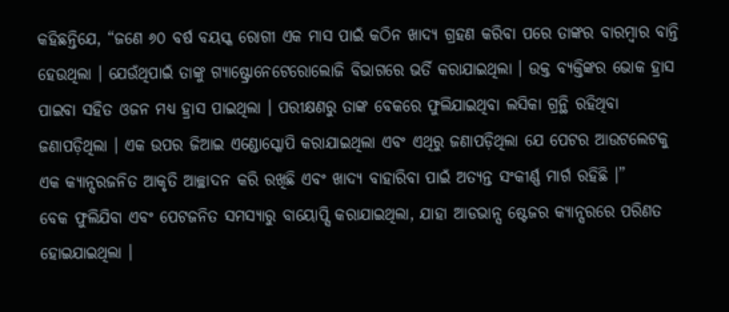କହିଛନ୍ତିଯେ, “ଜଣେ ୬୦ ବର୍ଷ ବୟସ୍କ ରୋଗୀ ଏକ ମାସ ପାଇଁ କଠିନ ଖାଦ୍ୟ ଗ୍ରହଣ କରିବା ପରେ ତାଙ୍କର ବାରମ୍ବାର ବାନ୍ତି ହେଉଥିଲା । ଯେଉଁଥିପାଇଁ ତାଙ୍କୁ ଗ୍ୟାଷ୍ଟ୍ରୋନେଟେରୋଲୋଜି ବିଭାଗରେ ଭର୍ତି କରାଯାଇଥିଲା । ଉକ୍ତ ବ୍ୟକ୍ତିଙ୍କର ଭୋକ ହ୍ରାସ ପାଇବା ସହିତ ଓଜନ ମଧ୍ୟ ହ୍ରାସ ପାଇଥିଲା । ପରୀକ୍ଷଣରୁ ତାଙ୍କ ବେକରେ ଫୁଲିଯାଇଥିବା ଲସିକା ଗ୍ରନ୍ଥି ରହିଥିବା ଜଣାପଡ଼ିଥିଲା । ଏକ ଉପର ଜିଆଇ ଏଣ୍ଡୋସ୍କୋପି କରାଯାଇଥିଲା ଏବଂ ଏଥିରୁ ଜଣାପଡ଼ିଥିଲା ଯେ ପେଟର ଆଉଟଲେଟକୁ ଏକ କ୍ୟାନ୍ସରଜନିତ ଆକୃତି ଆଚ୍ଛାଦନ କରି ରଖିଛି ଏବଂ ଖାଦ୍ୟ ବାହାରିବା ପାଇଁ ଅତ୍ୟନ୍ତ ସଂକୀର୍ଣ୍ଣ ମାର୍ଗ ରହିଛି ।”
ବେକ ଫୁଲିଯିବା ଏବଂ ପେଟଜନିତ ସମସ୍ୟାରୁ ବାୟୋପ୍ସି କରାଯାଇଥିଲା, ଯାହା ଆଡଭାନ୍ସ ଷ୍ଟେଜର କ୍ୟାନ୍ସରରେ ପରିଣତ ହୋଇଯାଇଥିଲା ।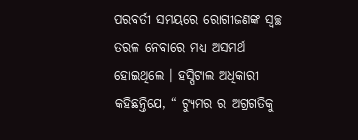ପରବର୍ତୀ ସମୟରେ ରୋଗୀଜଣଙ୍କ ସ୍ୱଚ୍ଛ ତରଳ ନେବାରେ ମଧ୍ୟ ଅସମର୍ଥ ହୋଇଥିଲେ । ହସ୍ପିଟାଲ ଅଧିକାରୀ କହିଛନ୍ତିଯେ, “ ଟ୍ୟୁମର ର ଅଗ୍ରଗତିକୁ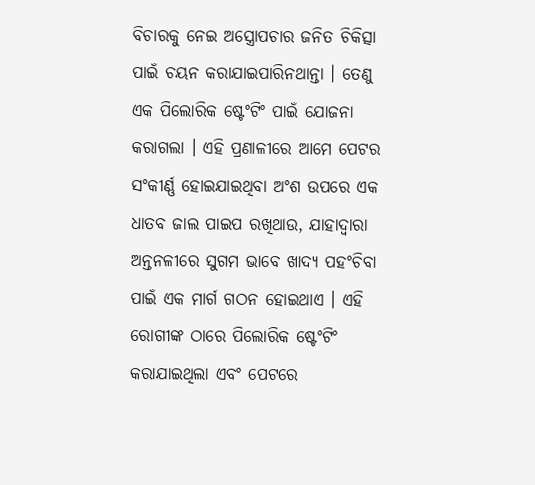ବିଚାରକୁ ନେଇ ଅସ୍ତ୍ରୋପଚାର ଜନିତ ଚିକିତ୍ସା ପାଇଁ ଚୟନ କରାଯାଇପାରିନଥାନ୍ତା । ତେଣୁ ଏକ ପିଲୋରିକ ଷ୍ଟେଂଟିଂ ପାଇଁ ଯୋଜନା କରାଗଲା । ଏହି ପ୍ରଣାଳୀରେ ଆମେ ପେଟର ସଂକୀର୍ଣ୍ଣ ହୋଇଯାଇଥିବା ଅଂଶ ଉପରେ ଏକ ଧାତବ ଜାଲ ପାଇପ ରଖିଥାଉ, ଯାହାଦ୍ୱାରା ଅନ୍ତନଳୀରେ ସୁଗମ ଭାବେ ଖାଦ୍ୟ ପହଂଚିବା ପାଇଁ ଏକ ମାର୍ଗ ଗଠନ ହୋଇଥାଏ । ଏହି ରୋଗୀଙ୍କ ଠାରେ ପିଲୋରିକ ଷ୍ଟେଂଟିଂ କରାଯାଇଥିଲା ଏବଂ ପେଟରେ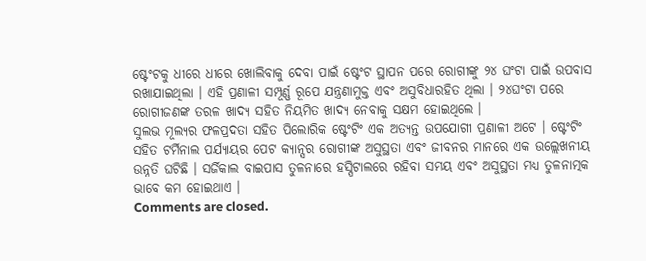ଷ୍ଟେଂଟକୁ ଧୀରେ ଧୀରେ ଖୋଲିବାକୁ ଦେବା ପାଇଁ ଷ୍ଟେଂଟ ସ୍ଥାପନ ପରେ ରୋଗୀଙ୍କୁ ୨୪ ଘଂଟା ପାଇଁ ଉପବାସ ରଖାଯାଇଥିଲା । ଏହି ପ୍ରଣାଳୀ ସମ୍ପୂର୍ଣ୍ଣ ରୂପେ ଯନ୍ତ୍ରଣାମୁକ୍ତ ଏବଂ ଅସୁବିଧାରହିତ ଥିଲା । ୨୪ଘଂଟା ପରେ ରୋଗୀଜଣଙ୍କ ତରଳ ଖାଦ୍ୟ ସହିତ ନିୟମିତ ଖାଦ୍ୟ ନେବାକୁ ସକ୍ଷମ ହୋଇଥିଲେ ।
ସୁଲଭ ମୂଲ୍ୟର ଫଳପ୍ରଦତା ସହିତ ପିଲୋରିକ ଷ୍ଟେଂଟିଂ ଏକ ଅତ୍ୟନ୍ତ ଉପଯୋଗୀ ପ୍ରଣାଳୀ ଅଟେ । ଷ୍ଟେଂଟିଂ ସହିତ ଟର୍ମିନାଲ ପର୍ଯ୍ୟାୟର ପେଟ କ୍ୟାନ୍ସର ରୋଗୀଙ୍କ ଅସୁସ୍ଥତା ଏବଂ ଜୀବନର ମାନରେ ଏକ ଉଲ୍ଲେଖନୀୟ ଉନ୍ନତି ଘଟିଛି । ସର୍ଜିକାଲ ବାଇପାସ ତୁଳନାରେ ହସ୍ପିଟାଲରେ ରହିବା ସମୟ ଏବଂ ଅସୁସ୍ଥତା ମଧ୍ୟ ତୁଳନାତ୍ମକ ଭାବେ କମ ହୋଇଥାଏ ।
Comments are closed.